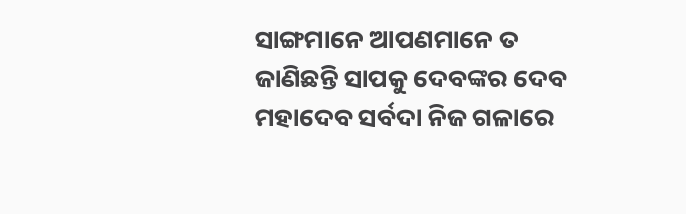ସାଙ୍ଗମାନେ ଆପଣମାନେ ତ ଜାଣିଛନ୍ତି ସାପକୁ ଦେବଙ୍କର ଦେବ ମହାଦେବ ସର୍ବଦା ନିଜ ଗଳାରେ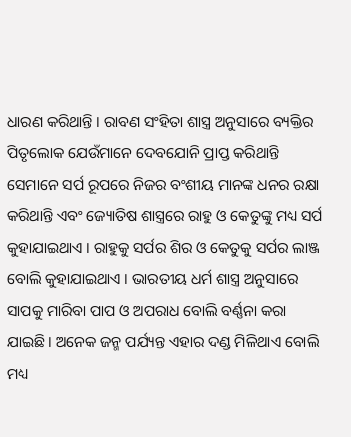ଧାରଣ କରିଥାନ୍ତି । ରାବଣ ସଂହିତା ଶାସ୍ତ୍ର ଅନୁସାରେ ବ୍ୟକ୍ତିର ପିତୃଲୋକ ଯେଉଁମାନେ ଦେବଯୋନି ପ୍ରାପ୍ତ କରିଥାନ୍ତି ସେମାନେ ସର୍ପ ରୂପରେ ନିଜର ବଂଶୀୟ ମାନଙ୍କ ଧନର ରକ୍ଷା କରିଥାନ୍ତି ଏବଂ ଜ୍ୟୋତିଷ ଶାସ୍ତ୍ରରେ ରାହୁ ଓ କେତୁଙ୍କୁ ମଧ୍ୟ ସର୍ପ କୁହାଯାଇଥାଏ । ରାହୁକୁ ସର୍ପର ଶିର ଓ କେତୁକୁ ସର୍ପର ଲାଞ୍ଜ ବୋଲି କୁହାଯାଇଥାଏ । ଭାରତୀୟ ଧର୍ମ ଶାସ୍ତ୍ର ଅନୁସାରେ ସାପକୁ ମାରିବା ପାପ ଓ ଅପରାଧ ବୋଲି ବର୍ଣ୍ଣନା କରା ଯାଇଛି । ଅନେକ ଜନ୍ମ ପର୍ଯ୍ୟନ୍ତ ଏହାର ଦଣ୍ଡ ମିଳିଥାଏ ବୋଲି ମଧ୍ୟ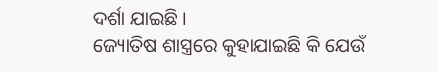ଦର୍ଶା ଯାଇଛି ।
ଜ୍ୟୋତିଷ ଶାସ୍ତ୍ରରେ କୁହାଯାଇଛି କି ଯେଉଁ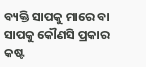ବ୍ୟକ୍ତି ସାପକୁ ମାରେ ବା ସାପକୁ କୌଣସି ପ୍ରକାର କଷ୍ଟ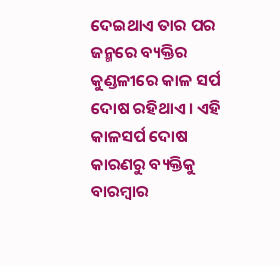ଦେଇଥାଏ ତାର ପର ଜନ୍ମରେ ବ୍ୟକ୍ତିର କୁଣ୍ଡଳୀରେ କାଳ ସର୍ପ ଦୋଷ ରହିଥାଏ । ଏହି କାଳସର୍ପ ଦୋଷ କାରଣରୁ ବ୍ୟକ୍ତିକୁ ବାରମ୍ବାର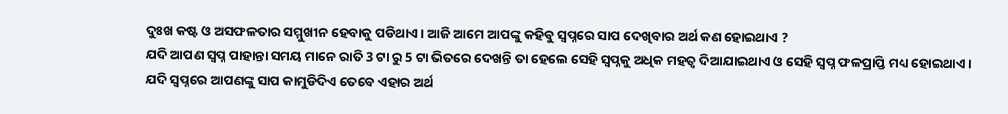ଦୁଃଖ କଷ୍ଟ ଓ ଅସଫଳତାର ସମ୍ମୁଖୀନ ହେବାକୁ ପଡିଥାଏ । ଆଜି ଆମେ ଆପଙ୍କୁ କହିବୁ ସ୍ଵପ୍ନରେ ସାପ ଦେଖିବାର ଅର୍ଥ କଣ ହୋଇଥାଏ ?
ଯଦି ଆପଣ ସ୍ଵପ୍ନ ପାହାନ୍ତା ସମୟ ମାନେ ରାତି 3 ଟା ରୁ 5 ଟା ଭିତରେ ଦେଖନ୍ତି ତା ହେଲେ ସେହି ସ୍ଵପ୍ନକୁ ଅଧିକ ମହତ୍ଵ ଦିଆଯାଇଥାଏ ଓ ସେହି ସ୍ଵପ୍ନ ଫଳପ୍ରାପ୍ତି ମଧ୍ୟ ହୋଇଥାଏ ।
ଯଦି ସ୍ଵପ୍ନରେ ଆପଣଙ୍କୁ ସାପ କାମୁଡିଦିଏ ତେବେ ଏହାର ଅର୍ଥ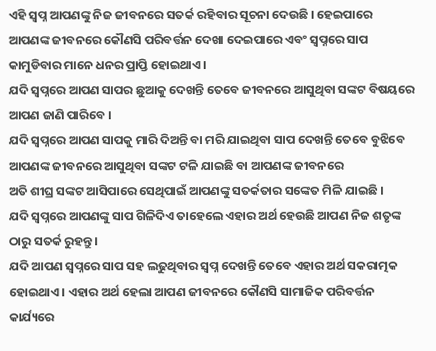ଏହି ସ୍ଵପ୍ନ ଆପଣଙ୍କୁ ନିଜ ଜୀବନରେ ସତର୍କ ରହିବାର ସୂଚନା ଦେଉଛି । ହେଇପାରେ ଆପଣଙ୍କ ଜୀବନରେ କୌଣସି ପରିବର୍ତ୍ତନ ଦେଖା ଦେଇପାରେ ଏବଂ ସ୍ଵପ୍ନରେ ସାପ କାମୁଡିବାର ମାନେ ଧନର ପ୍ରାପ୍ତି ହୋଇଥାଏ ।
ଯଦି ସ୍ଵପ୍ନରେ ଆପଣ ସାପର ଛୁଆକୁ ଦେଖନ୍ତି ତେବେ ଜୀବନରେ ଆସୁଥିବା ସଙ୍କଟ ବିଷୟରେ ଆପଣ ଜାଣି ପାରିବେ ।
ଯଦି ସ୍ଵପ୍ନରେ ଆପଣ ସାପକୁ ମାରି ଦିଅନ୍ତି ବା ମରି ଯାଇଥିବା ସାପ ଦେଖନ୍ତି ତେବେ ବୁଝିବେ ଆପଣଙ୍କ ଜୀବନରେ ଆସୁଥିବା ସଙ୍କଟ ଟଳି ଯାଇଛି ବା ଆପଣଙ୍କ ଜୀବନରେ
ଅତି ଶୀଘ୍ର ସଙ୍କଟ ଆସିପାରେ ସେଥିପାଇଁ ଆପଣଙ୍କୁ ସତର୍କତାର ସଙ୍କେତ ମିଳି ଯାଇଛି ।
ଯଦି ସ୍ଵପ୍ନରେ ଆପଣଙ୍କୁ ସାପ ଗିଳିଦିଏ ତାହେଲେ ଏହାର ଅର୍ଥ ହେଉଛି ଆପଣ ନିଜ ଶତୃଙ୍କ ଠାରୁ ସତର୍କ ରୁହନ୍ତୁ ।
ଯଦି ଆପଣ ସ୍ଵପ୍ନରେ ସାପ ସହ ଲଢୁଥିବାର ସ୍ଵପ୍ନ ଦେଖନ୍ତି ତେବେ ଏହାର ଅର୍ଥ ସକରାତ୍ମକ ହୋଇଥାଏ । ଏହାର ଅର୍ଥ ହେଲା ଆପଣ ଜୀବନରେ କୌଣସି ସାମାଜିକ ପରିବର୍ତ୍ତନ କାର୍ଯ୍ୟରେ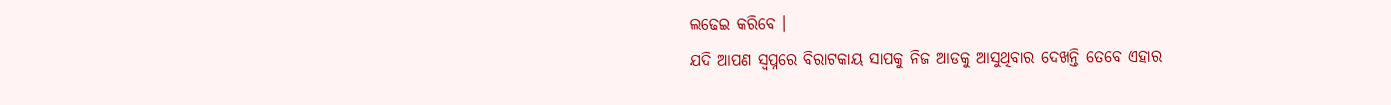ଲଢେଇ କରିବେ ।
ଯଦି ଆପଣ ସ୍ଵପ୍ନରେ ବିରାଟକାୟ ସାପକୁ ନିଜ ଆଡକୁ ଆସୁଥିବାର ଦେଖନ୍ତି ତେବେ ଏହାର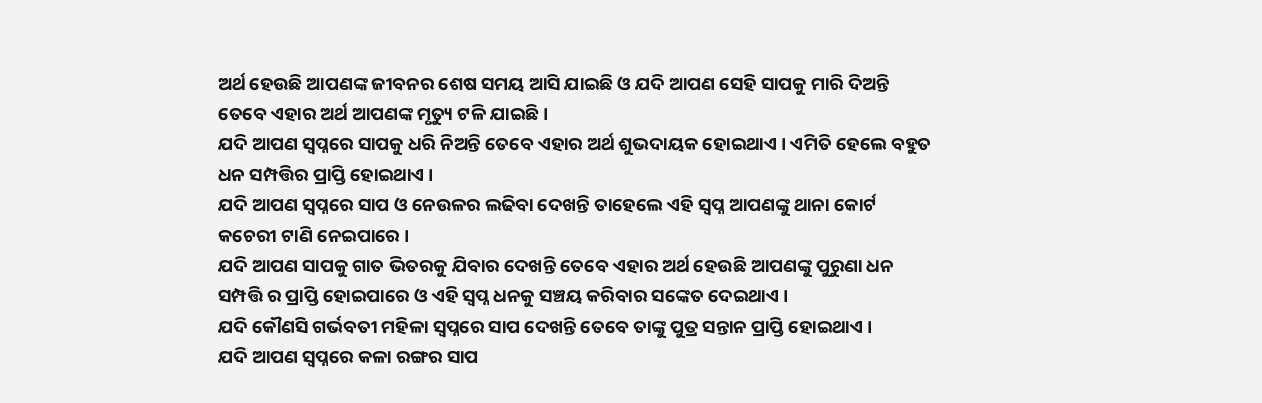ଅର୍ଥ ହେଉଛି ଆପଣଙ୍କ ଜୀବନର ଶେଷ ସମୟ ଆସି ଯାଇଛି ଓ ଯଦି ଆପଣ ସେହି ସାପକୁ ମାରି ଦିଅନ୍ତି ତେବେ ଏହାର ଅର୍ଥ ଆପଣଙ୍କ ମୃତ୍ୟୁ ଟଳି ଯାଇଛି ।
ଯଦି ଆପଣ ସ୍ଵପ୍ନରେ ସାପକୁ ଧରି ନିଅନ୍ତି ତେବେ ଏହାର ଅର୍ଥ ଶୁଭଦାୟକ ହୋଇଥାଏ । ଏମିତି ହେଲେ ବହୁତ ଧନ ସମ୍ପତ୍ତିର ପ୍ରାପ୍ତି ହୋଇଥାଏ ।
ଯଦି ଆପଣ ସ୍ଵପ୍ନରେ ସାପ ଓ ନେଉଳର ଲଢିବା ଦେଖନ୍ତି ତାହେଲେ ଏହି ସ୍ଵପ୍ନ ଆପଣଙ୍କୁ ଥାନା କୋର୍ଟ କଚେରୀ ଟାଣି ନେଇପାରେ ।
ଯଦି ଆପଣ ସାପକୁ ଗାତ ଭିତରକୁ ଯିବାର ଦେଖନ୍ତି ତେବେ ଏହାର ଅର୍ଥ ହେଉଛି ଆପଣଙ୍କୁ ପୁରୁଣା ଧନ ସମ୍ପତ୍ତି ର ପ୍ରାପ୍ତି ହୋଇପାରେ ଓ ଏହି ସ୍ଵପ୍ନ ଧନକୁ ସଞ୍ଚୟ କରିବାର ସଙ୍କେତ ଦେଇଥାଏ ।
ଯଦି କୌଣସି ଗର୍ଭବତୀ ମହିଳା ସ୍ଵପ୍ନରେ ସାପ ଦେଖନ୍ତି ତେବେ ତାଙ୍କୁ ପୁତ୍ର ସନ୍ତାନ ପ୍ରାପ୍ତି ହୋଇଥାଏ ।
ଯଦି ଆପଣ ସ୍ଵପ୍ନରେ କଳା ରଙ୍ଗର ସାପ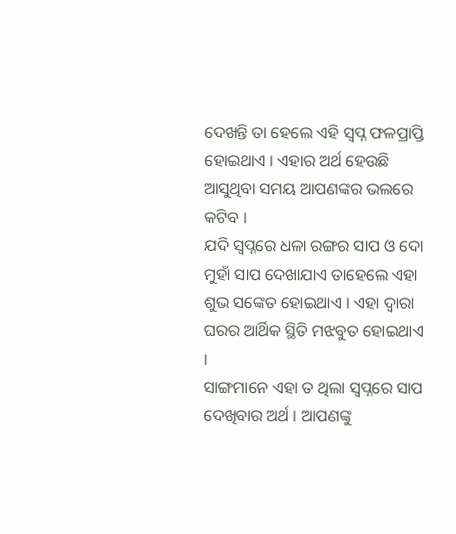ଦେଖନ୍ତି ତା ହେଲେ ଏହି ସ୍ଵପ୍ନ ଫଳପ୍ରାପ୍ତି ହୋଇଥାଏ । ଏହାର ଅର୍ଥ ହେଉଛି ଆସୁଥିବା ସମୟ ଆପଣଙ୍କର ଭଲରେ କଟିବ ।
ଯଦି ସ୍ଵପ୍ନରେ ଧଳା ରଙ୍ଗର ସାପ ଓ ଦୋ ମୁହାଁ ସାପ ଦେଖାଯାଏ ତାହେଲେ ଏହା ଶୁଭ ସଙ୍କେତ ହୋଇଥାଏ । ଏହା ଦ୍ଵାରା ଘରର ଆର୍ଥିକ ସ୍ଥିତି ମଝବୁତ ହୋଇଥାଏ ।
ସାଙ୍ଗମାନେ ଏହା ତ ଥିଲା ସ୍ଵପ୍ନରେ ସାପ ଦେଖିବାର ଅର୍ଥ । ଆପଣଙ୍କୁ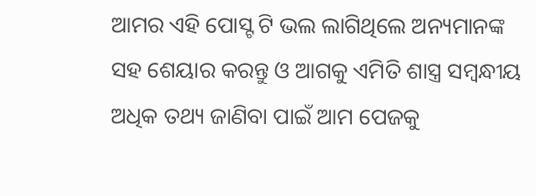ଆମର ଏହି ପୋସ୍ଟ ଟି ଭଲ ଲାଗିଥିଲେ ଅନ୍ୟମାନଙ୍କ ସହ ଶେୟାର କରନ୍ତୁ ଓ ଆଗକୁ ଏମିତି ଶାସ୍ତ୍ର ସମ୍ବନ୍ଧୀୟ ଅଧିକ ତଥ୍ୟ ଜାଣିବା ପାଇଁ ଆମ ପେଜକୁ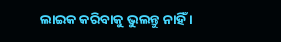ଲାଇକ କରିବାକୁ ଭୁଲନ୍ତୁ ନାହିଁ ।